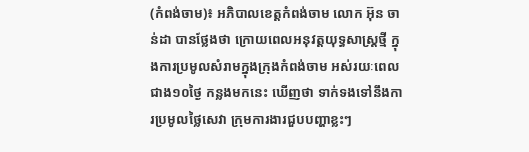(កំពង់ចាម)៖ អភិបាលខេត្តកំពង់ចាម លោក អ៊ុន ចាន់ដា បានថ្លែងថា ក្រោយពេលអនុវត្តយុទ្ធសាស្ត្រថ្មី ក្នុងការប្រមូលសំរាមក្នុងក្រុងកំពង់ចាម អស់រយៈពេលជាង១០ថ្ងៃ កន្លងមកនេះ ឃើញថា ទាក់ទងទៅនឹងការប្រមូលថ្លៃសេវា ក្រុមការងារជួបបញ្ហាខ្លះៗ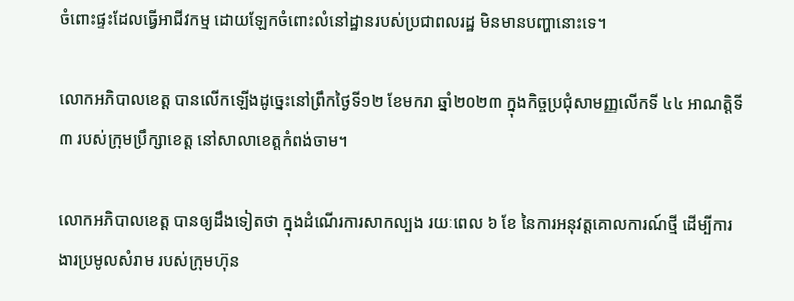ចំពោះផ្ទះដែលធ្វើអាជីវកម្ម ដោយឡែកចំពោះលំនៅដ្ឋានរបស់ប្រជាពលរដ្ឋ មិនមានបញ្ហានោះទេ។

លោកអភិបាលខេត្ត បានលើកឡើងដូច្នេះនៅព្រឹកថ្ងៃទី១២ ខែមករា ឆ្នាំ២០២៣ ក្នុងកិច្ចប្រជុំសាមញ្ញលើកទី ៤៤ អាណត្តិទី ៣ របស់ក្រុមប្រឹក្សាខេត្ត នៅសាលាខេត្តកំពង់ចាម។

លោកអភិបាលខេត្ត បានឲ្យដឹងទៀតថា ក្នុងដំណើរការសាកល្បង រយៈពេល ៦ ខែ នៃការអនុវត្តគោលការណ៍ថ្មី ដើម្បីការងារប្រមូលសំរាម របស់ក្រុមហ៊ុន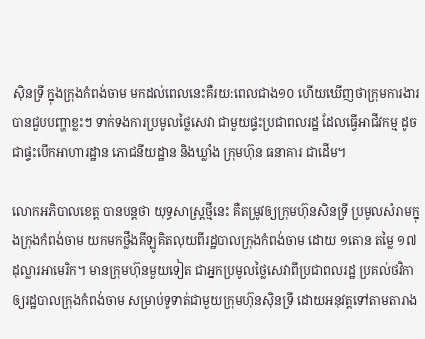ស៊ិនទ្រី ក្នុងក្រុងកំពង់ចាម មកដល់ពេលនេះគឺរយ:ពេលជាង១០ ហើយឃើញថាក្រុមការងារ បានជួបបញ្ហាខ្លះៗ ទាក់ទងការប្រមូលថ្លៃសេវា ជាមួយផ្ទះប្រជាពលរដ្ឋ ដែលធ្វើអាជីវកម្ម ដូចជាផ្ទះបើកអាហារដ្ឋាន ភោជនីយដ្ឋាន និងឃ្លាំង ក្រុមហ៊ុន ធនាគារ ជាដើម។

លោកអភិបាលខេត្ត បានបន្តថា យុទ្ធសាស្ត្រថ្មីនេះ គឺតម្រូវឲ្យក្រុមហ៊ុនសិនទ្រី ប្រមូលសំរាមក្នុងក្រុងកំពង់ចាម យកមកថ្លឹងគីឡូគិតលុយពីរដ្ឋបាលក្រុងកំពង់ចាម ដោយ ១តោន តម្លៃ ១៧ដុល្លារអាមេរិក។ មានក្រុមហ៊ុនមួយទៀត ជាអ្នកប្រមូលថ្លៃសេវាពីប្រជាពលរដ្ឋ ប្រគល់ថវិកាឲ្យរដ្ឋបាលក្រុងកំពង់ចាម សម្រាប់ទូទាត់ជាមួយក្រុមហ៊ុនស៊ិនទ្រី ដោយអនុវត្តទៅតាមតារាង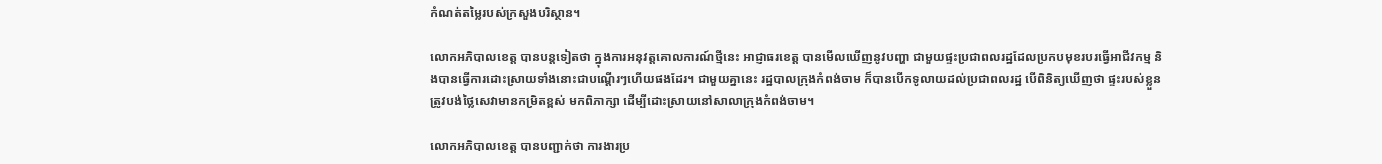កំណត់តម្លៃរបស់ក្រសួងបរិស្ថាន។

លោកអភិបាលខេត្ត បានបន្តទៀតថា ក្នុងការអនុវត្តគោលការណ៍ថ្មីនេះ អាជ្ញាធរខេត្ត បានមើលឃើញនូវបញ្ហា ជាមួយផ្ទះប្រជាពលរដ្ឋដែលប្រកបមុខរបរធ្វើអាជីវកម្ម និងបានធ្វើការដោះស្រាយទាំងនោះជាបណ្ដើរៗហើយផងដែរ។ ជាមួយគ្នានេះ រដ្ឋបាលក្រុងកំពង់ចាម ក៏បានបើកទូលាយដល់ប្រជាពលរដ្ឋ បើពិនិត្យឃើញថា ផ្ទះរបស់ខ្លួន ត្រូវបង់ថ្លៃសេវាមានកម្រិតខ្ពស់ មកពិភាក្សា ដើម្បីដោះស្រាយនៅសាលាក្រុងកំពង់ចាម។

លោកអភិបាលខេត្ត បានបញ្ជាក់ថា ការងារប្រ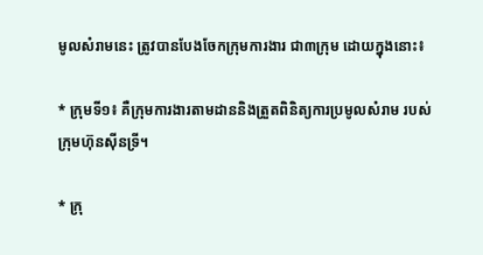មូលសំរាមនេះ ត្រូវបានបែងចែកក្រុមការងារ ជា៣ក្រុម ដោយក្នុងនោះ៖

* ក្រុមទី១៖ គឺក្រុមការងារតាមដាននិងត្រួតពិនិត្យការប្រមូលសំរាម របស់ក្រុមហ៊ុនស៊ីនទ្រី។

* ក្រុ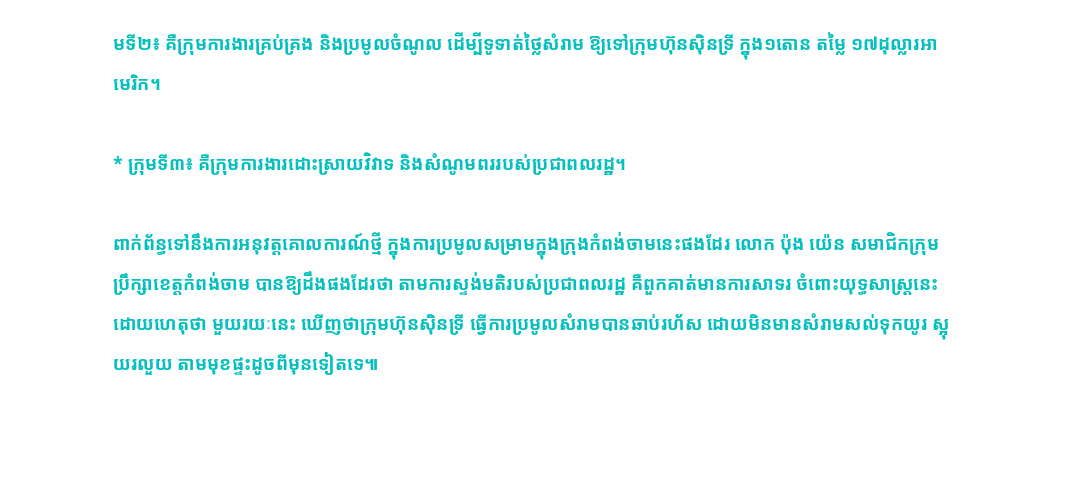មទី២៖ គឺក្រុមការងារគ្រប់គ្រង និងប្រមូលចំណូល ដើម្បីទូទាត់ថ្លៃសំរាម ឱ្យទៅក្រុមហ៊ុនស៊ិនទ្រី ក្នុង១តោន តម្លៃ ១៧ដុល្លារអាមេរិក។

* ក្រុមទី៣៖ គឺក្រុមការងារដោះស្រាយវិវាទ និងសំណូមពររបស់ប្រជាពលរដ្ឋ។

ពាក់ព័ន្ធទៅនឹងការអនុវត្តគោលការណ៍ថ្មី ក្នុងការប្រមូលសម្រាមក្នុងក្រុងកំពង់ចាមនេះផងដែរ លោក ប៉ុង យ៉េន សមាជិកក្រុមប្រឹក្សាខេត្តកំពង់ចាម បានឱ្យដឹងផងដែរថា តាមការស្ទង់មតិរបស់ប្រជាពលរដ្ឋ គឺពួកគាត់មានការសាទរ ចំពោះយុទ្ធសាស្ត្រនេះ ដោយហេតុថា មួយរយៈនេះ ឃើញថាក្រុមហ៊ុនស៊ិនទ្រី ធ្វើការប្រមូលសំរាមបានឆាប់រហ័ស ដោយមិនមានសំរាមសល់ទុកយូរ ស្អុយរលួយ តាមមុខផ្ទះដូចពីមុនទៀតទេ៕